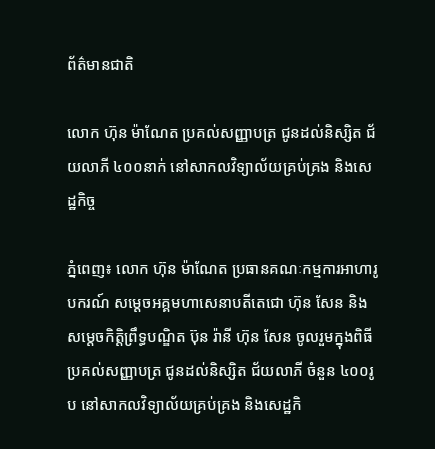ព័ត៌មានជាតិ

លោក ហ៊ុន ម៉ាណែត ប្រគល់សញ្ញាបត្រ ជូនដល់និស្សិត ជ័យលាភី ៤០០នាក់ នៅសាកលវិទ្យាល័យគ្រប់គ្រង និងសេដ្ឋកិច្ច

ភ្នំពេញ៖ លោក ហ៊ុន ម៉ាណែត ប្រធានគណៈកម្មការអាហារូបករណ៍ សម្តេចអគ្គមហាសេនាបតីតេជោ ហ៊ុន សែន និងសម្តេចកិត្តិព្រឹទ្ធបណ្ឌិត ប៊ុន រ៉ានី ហ៊ុន សែន ចូលរួមក្នុងពិធី ប្រគល់សញ្ញាបត្រ ជូនដល់និស្សិត ជ័យលាភី ចំនួន ៤០០រូប នៅសាកលវិទ្យាល័យគ្រប់គ្រង និងសេដ្ឋកិ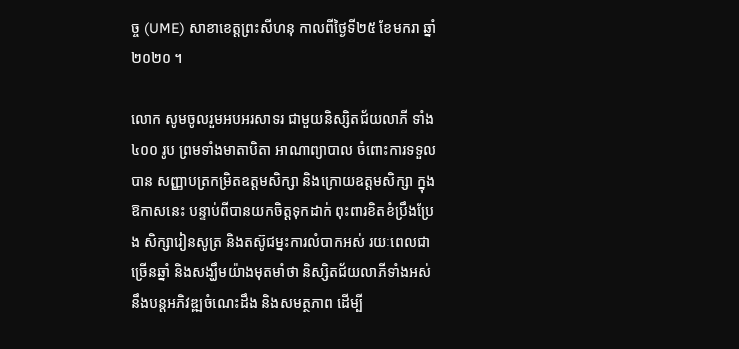ច្ច (UME) សាខាខេត្តព្រះសីហនុ កាលពីថ្ងៃទី២៥ ខែមករា ឆ្នាំ២០២០ ។

លោក សូមចូលរួមអបអរសាទរ ជាមួយនិស្សិតជ័យលាភី ទាំង ៤០០ រូប ព្រមទាំងមាតាបិតា អាណាព្យាបាល ចំពោះការទទួលបាន សញ្ញាបត្រកម្រិតឧត្តមសិក្សា និងក្រោយឧត្តមសិក្សា ក្នុងឱកាសនេះ បន្ទាប់ពីបានយកចិត្តទុកដាក់ ពុះពារខិតខំប្រឹងប្រែង សិក្សារៀនសូត្រ និងតស៊ូជម្នះការលំបាកអស់ រយៈពេលជាច្រើនឆ្នាំ និងសង្ឃឹមយ៉ាងមុតមាំថា និស្សិតជ័យលាភីទាំងអស់ នឹងបន្តអភិវឌ្ឍចំណេះដឹង និងសមត្ថភាព ដើម្បី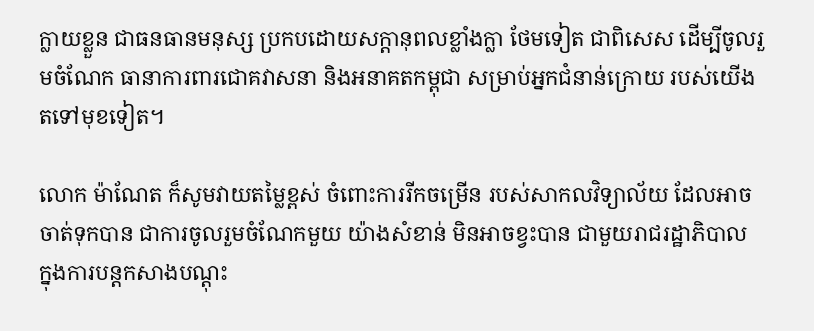ក្លាយខ្លួន ជាធនធានមនុស្ស ប្រកបដោយសក្តានុពលខ្លាំងក្លា ថែមទៀត ជាពិសេស ដើម្បីចូលរួមចំណែក ធានាការពារជោគវាសនា និងអនាគតកម្ពុជា សម្រាប់អ្នកជំនាន់ក្រោយ របស់យើងតទៅមុខទៀត។

លោក ម៉ាណែត ក៏សូមវាយតម្លៃខ្ពស់ ចំពោះការរីកចម្រើន របស់សាកលវិទ្យាល័យ ដែលអាចចាត់ទុកបាន ជាការចូលរួមចំណែកមួយ យ៉ាងសំខាន់ មិនអាចខ្វះបាន ជាមួយរាជរដ្ឋាភិបាល ក្នុងការបន្តកសាងបណ្តុះ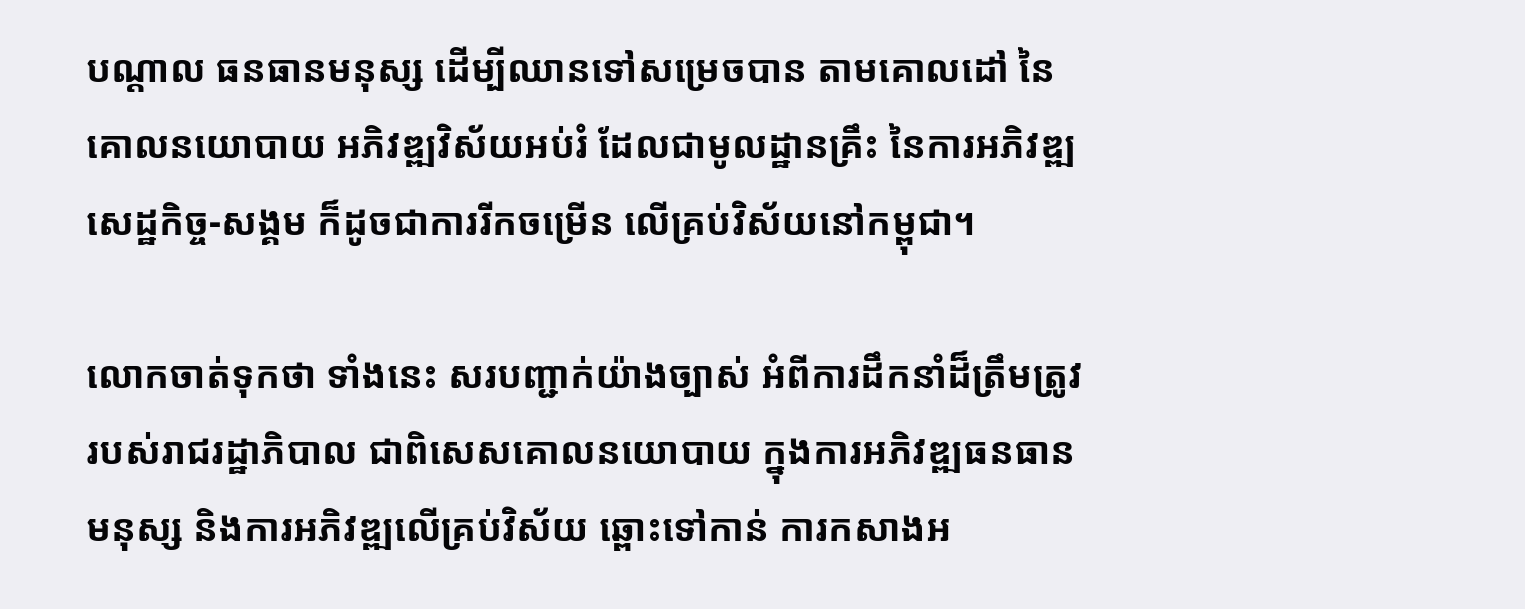បណ្តាល ធនធានមនុស្ស ដើម្បីឈានទៅសម្រេចបាន តាមគោលដៅ នៃគោលនយោបាយ អភិវឌ្ឍវិស័យអប់រំ ដែលជាមូលដ្ឋានគ្រឹះ នៃការអភិវឌ្ឍសេដ្ឋកិច្ច-សង្គម ក៏ដូចជាការរីកចម្រើន លើគ្រប់វិស័យនៅកម្ពុជា។

លោកចាត់ទុកថា ទាំងនេះ សរបញ្ជាក់យ៉ាងច្បាស់ អំពីការដឹកនាំដ៏ត្រឹមត្រូវ របស់រាជរដ្ឋាភិបាល ជាពិសេសគោលនយោបាយ ក្នុងការអភិវឌ្ឍធនធានមនុស្ស និងការអភិវឌ្ឍលើគ្រប់វិស័យ ឆ្ពោះទៅកាន់ ការកសាងអ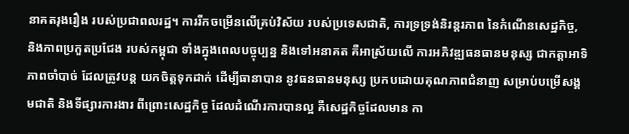នាគតរុងរឿង របស់ប្រជាពលរដ្ឋ។ ការរីកចម្រើនលើគ្រប់វិស័យ របស់ប្រទេសជាតិ, ការទ្រទ្រង់និរន្តរភាព នៃកំណើនសេដ្ឋកិច្ច, និងភាពប្រកួតប្រជែង របស់កម្ពុជា ទាំងក្នុងពេលបច្ចុប្បន្ន និងទៅអនាគត គឺអាស្រ័យលើ ការអភិវឌ្ឍធនធានមនុស្ស ជាកត្តាអាទិភាពចាំបាច់ ដែលត្រូវបន្ត យកចិត្តទុកដាក់ ដើម្បីធានាបាន នូវធនធានមនុស្ស ប្រកបដោយគុណភាពជំនាញ សម្រាប់បម្រើសង្គមជាតិ និងទីផ្សារការងារ ពីព្រោះសេដ្ឋកិច្ច ដែលដំណើរការបានល្អ គឺសេដ្ឋកិច្ចដែលមាន កា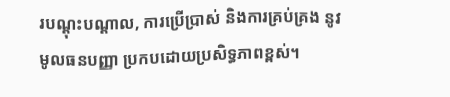របណ្តុះបណ្តាល, ការប្រើប្រាស់ និងការគ្រប់គ្រង នូវមូលធនបញ្ញា ប្រកបដោយប្រសិទ្ធភាពខ្ពស់។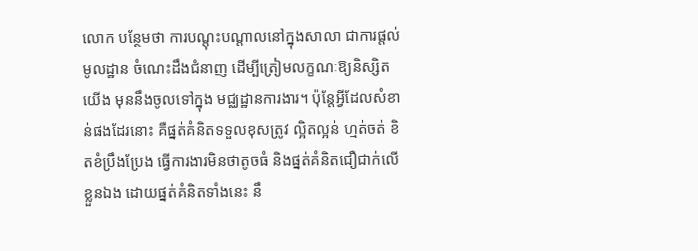លោក បន្ថែមថា ការបណ្តុះបណ្តាលនៅក្នុងសាលា ជាការផ្តល់មូលដ្ឋាន ចំណេះដឹងជំនាញ ដើម្បីត្រៀមលក្ខណៈឱ្យនិស្សិតយើង មុននឹងចូលទៅក្នុង មជ្ឈដ្ឋានការងារ។ ប៉ុន្តែអ្វីដែលសំខាន់ផងដែរនោះ គឺផ្នត់គំនិតទទួលខុសត្រូវ ល្អិតល្អន់ ហ្មត់ចត់ ខិតខំប្រឹងប្រែង ធ្វើការងារមិនថាតូចធំ និងផ្នត់គំនិតជឿជាក់លើខ្លួនឯង ដោយផ្នត់គំនិតទាំងនេះ នឹ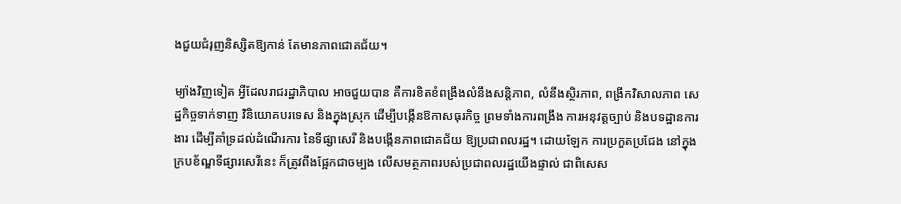ងជួយជំរុញនិស្សិតឱ្យកាន់ តែមានភាពជោគជ័យ។

ម្យ៉ាងវិញទៀត អ្វីដែលរាជរដ្ឋាភិបាល អាចជួយបាន គឺការខិតខំពង្រឹងលំនឹងសន្តិភាព, លំនឹងស្ថិរភាព, ពង្រីកវិសាលភាព សេដ្ឋកិច្ចទាក់ទាញ វិនិយោគបរទេស និងក្នុងស្រុក ដើម្បីបង្កើនឱកាសធុរកិច្ច ព្រមទាំងការពង្រឹង ការអនុវត្តច្បាប់ និងបទដ្ឋានការងារ ដើម្បីគាំទ្រដល់ដំណើរការ នៃទីផ្សាសេរី និងបង្កើនភាពជោគជ័យ ឱ្យប្រជាពលរដ្ឋ។ ដោយឡែក ការប្រកួតប្រជែង នៅក្នុងក្របខ័ណ្ឌទីផ្សារសេរីនេះ ក៏ត្រូវពឹងផ្អែកជាចម្បង លើសមត្ថភាពរបស់ប្រជាពលរដ្ឋយើងផ្ទាល់ ជាពិសេស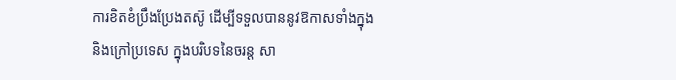ការខិតខំប្រឹងប្រែងតស៊ូ ដើម្បីទទួលបាននូវឱកាសទាំងក្នុង និងក្រៅប្រទេស ក្នុងបរិបទនៃចរន្ត សា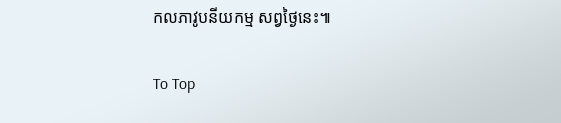កលភាវូបនីយកម្ម សព្វថ្ងៃនេះ៕

To Top